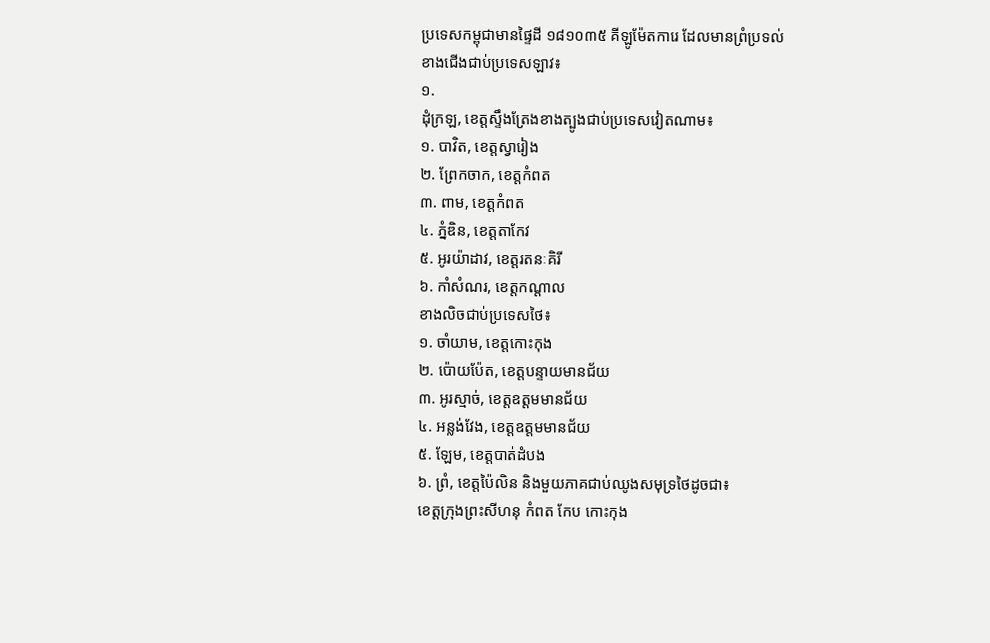ប្រទេសកម្ពុជាមានផ្ទៃដី ១៨១០៣៥ គីឡូម៉ែតការេ ដែលមានព្រំប្រទល់
ខាងជើងជាប់ប្រទេសឡាវ៖
១.
ដុំក្រឡ, ខេត្តស្ទឹងត្រែងខាងត្បូងជាប់ប្រទេសវៀតណាម៖
១. បាវិត, ខេត្តស្វារៀង
២. ព្រែកចាក, ខេត្តកំពត
៣. ពាម, ខេត្តកំពត
៤. ភ្នំឌិន, ខេត្តតាកែវ
៥. អូរយ៉ាដាវ, ខេត្តរតនៈគិរី
៦. កាំសំណរ, ខេត្តកណ្ដាល
ខាងលិចជាប់ប្រទេសថៃ៖
១. ចាំយាម, ខេត្តកោះកុង
២. ប៉ោយប៉ែត, ខេត្តបន្ទាយមានជ័យ
៣. អូរស្មាច់, ខេត្តឧត្តមមានជ័យ
៤. អន្លង់វែង, ខេត្តឧត្ដមមានជ័យ
៥. ឡែម, ខេត្តបាត់ដំបង
៦. ព្រំ, ខេត្តប៉ៃលិន និងមួយភាគជាប់ឈូងសមុទ្រថៃដូចជា៖
ខេត្តក្រុងព្រះសីហនុ កំពត កែប កោះកុង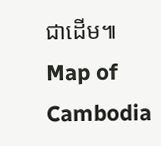ជាដើម៕
Map of Cambodia